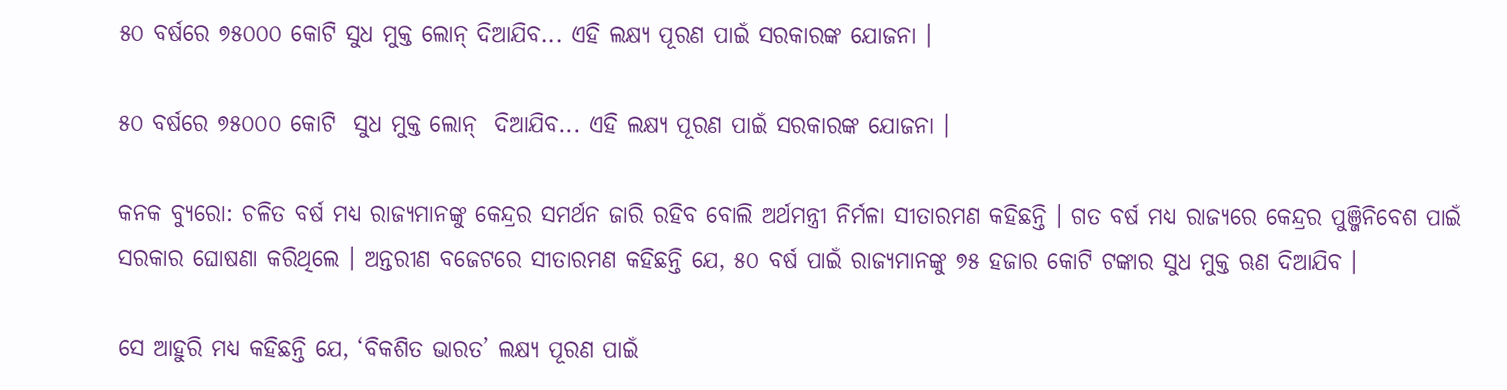୫୦ ବର୍ଷରେ ୭୫୦୦୦ କୋଟି ସୁଧ ମୁକ୍ତ ଲୋନ୍ ଦିଆଯିବ... ଏହି ଲକ୍ଷ୍ୟ ପୂରଣ ପାଇଁ ସରକାରଙ୍କ ଯୋଜନା ।

୫୦ ବର୍ଷରେ ୭୫୦୦୦ କୋଟି  ସୁଧ ମୁକ୍ତ ଲୋନ୍  ଦିଆଯିବ... ଏହି ଲକ୍ଷ୍ୟ ପୂରଣ ପାଇଁ ସରକାରଙ୍କ ଯୋଜନା ।

କନକ ବ୍ୟୁରୋ: ଚଳିତ ବର୍ଷ ମଧ୍ୟ ରାଜ୍ୟମାନଙ୍କୁ କେନ୍ଦ୍ରର ସମର୍ଥନ ଜାରି ରହିବ ବୋଲି ଅର୍ଥମନ୍ତ୍ରୀ ନିର୍ମଳା ସୀତାରମଣ କହିଛନ୍ତି । ଗତ ବର୍ଷ ମଧ୍ୟ ରାଜ୍ୟରେ କେନ୍ଦ୍ରର ପୁଞ୍ଜିନିବେଶ ପାଇଁ ସରକାର ଘୋଷଣା କରିଥିଲେ । ଅନ୍ତରୀଣ ବଜେଟରେ ସୀତାରମଣ କହିଛନ୍ତି ଯେ, ୫୦ ବର୍ଷ ପାଇଁ ରାଜ୍ୟମାନଙ୍କୁ ୭୫ ହଜାର କୋଟି ଟଙ୍କାର ସୁଧ ମୁକ୍ତ ଋଣ ଦିଆଯିବ ।

ସେ ଆହୁରି ମଧ୍ୟ କହିଛନ୍ତି ଯେ, ‘ବିକଶିତ ଭାରତ’ ଲକ୍ଷ୍ୟ ପୂରଣ ପାଇଁ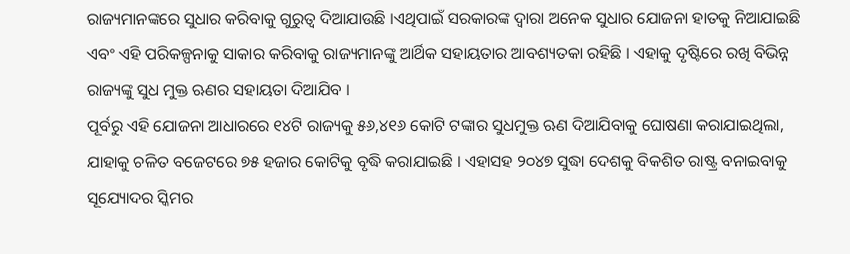ରାଜ୍ୟମାନଙ୍କରେ ସୁଧାର କରିବାକୁ ଗୁରୁତ୍ୱ ଦିଆଯାଉଛି ।ଏଥିପାଇଁ ସରକାରଙ୍କ ଦ୍ୱାରା ଅନେକ ସୁଧାର ଯୋଜନା ହାତକୁ ନିଆଯାଇଛି ଏବଂ ଏହି ପରିକଳ୍ପନାକୁ ସାକାର କରିବାକୁ ରାଜ୍ୟମାନଙ୍କୁ ଆର୍ଥିକ ସହାୟତାର ଆବଶ୍ୟତକା ରହିଛି । ଏହାକୁ ଦୃଷ୍ଟିରେ ରଖି ବିଭିନ୍ନ ରାଜ୍ୟଙ୍କୁ ସୁଧ ମୁକ୍ତ ଋଣର ସହାୟତା ଦିଆଯିବ ।
ପୂର୍ବରୁ ଏହି ଯୋଜନା ଆଧାରରେ ୧୪ଟି ରାଜ୍ୟକୁ ୫୬,୪୧୬ କୋଟି ଟଙ୍କାର ସୁଧମୁକ୍ତ ଋଣ ଦିଆଯିବାକୁ ଘୋଷଣା କରାଯାଇଥିଲା, ଯାହାକୁ ଚଳିତ ବଜେଟରେ ୭୫ ହଜାର କୋଟିକୁ ବୃଦ୍ଧି କରାଯାଇଛି । ଏହାସହ ୨୦୪୭ ସୁଦ୍ଧା ଦେଶକୁ ବିକଶିତ ରାଷ୍ଟ୍ର ବନାଇବାକୁ ସୂଯ୍ୟୋଦର ସ୍କିମର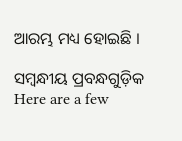ଆରମ୍ଭ ମଧ୍ୟ ହୋଇଛି ।

ସମ୍ବନ୍ଧୀୟ ପ୍ରବନ୍ଧଗୁଡ଼ିକ
Here are a few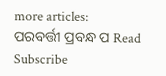more articles:
ପରବର୍ତ୍ତୀ ପ୍ରବନ୍ଧ ପ Read
Subscribe